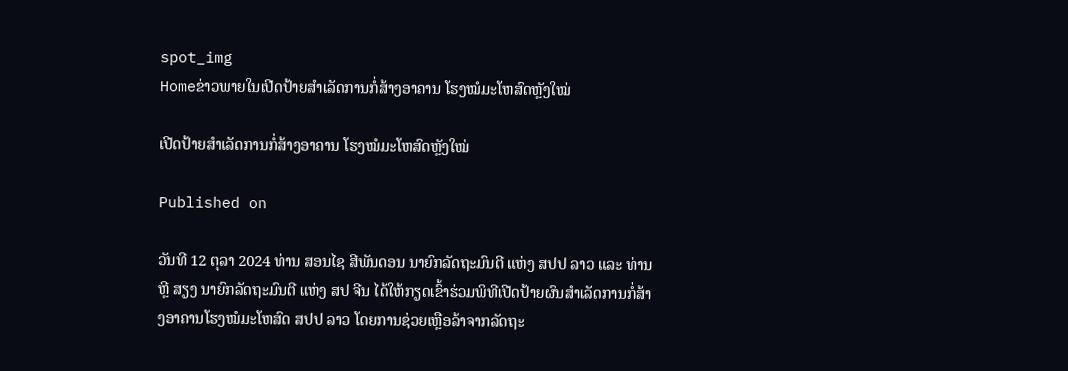spot_img
Homeຂ່າວພາຍໃນເປີດປ້າຍສຳເລັດການກໍ່ສ້າງອາຄານ ໂຮງໝໍມະໂຫສົດຫຼັງໃໝ່

ເປີດປ້າຍສຳເລັດການກໍ່ສ້າງອາຄານ ໂຮງໝໍມະໂຫສົດຫຼັງໃໝ່

Published on

ວັນທີ 12 ຕຸລາ 2024 ທ່ານ ສອນໄຊ ສີພັນດອນ ນາຍົກລັດຖະມົນຕີ ແຫ່ງ ສປປ ລາວ ແລະ ທ່ານ ຫຼີ ສຽງ ນາຍົກລັດຖະມົນຕີ ແຫ່ງ ສປ ຈີນ ໄດ້ໃຫ້ກຽດເຂົ້າຮ່ວມພິທີເປີດປ້າຍຜົນສຳເລັດການກໍ່ສ້າງອາຄານໂຮງໝໍມະໂຫສົດ ສປປ ລາວ ໂດຍການຊ່ວຍເຫຼືອລ້າຈາກລັດຖະ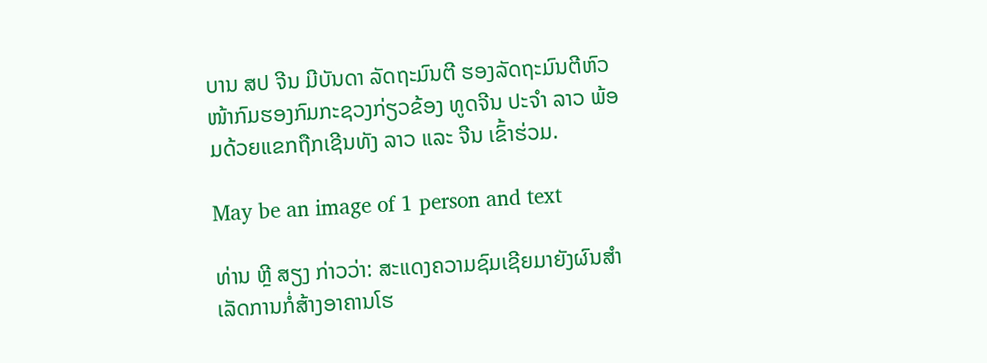ບານ ສປ ຈີນ ມີບັນດາ ລັດຖະມົນຕີ ຮອງລັດຖະມົນຕີຫົວໜ້າກົມຮອງກົມກະຊວງກ່ຽວຂ້ອງ ທູດຈີນ ປະຈຳ ລາວ ພ້ອມດ້ວຍແຂກຖືກເຊີນທັງ ລາວ ແລະ ຈີນ ເຂົ້າຮ່ວມ.

May be an image of 1 person and text

ທ່ານ ຫຼີ ສຽງ ກ່າວວ່າ: ສະແດງຄວາມຊົມເຊີຍມາຍັງຜົນສຳເລັດການກໍ່ສ້າງອາຄານໂຮ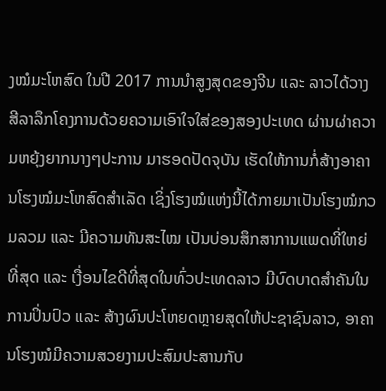ງໝໍມະໂຫສົດ ໃນປີ 2017 ການນຳສູງສຸດຂອງຈີນ ແລະ ລາວໄດ້ວາງສີລາລຶກໂຄງການດ້ວຍຄວາມເອົາໃຈໃສ່ຂອງສອງປະເທດ ຜ່ານຜ່າຄວາມຫຍຸ້ງຍາກນາງໆປະການ ມາຮອດປັດຈຸບັນ ເຮັດໃຫ້ການກໍ່ສ້າງອາຄານໂຮງໝໍມະໂຫສົດສຳເລັດ ເຊິ່ງໂຮງໝໍແຫ່ງນີ້ໄດ້ກາຍມາເປັນໂຮງໝໍກວມລວມ ແລະ ມີຄວາມທັນສະໄໝ ເປັນບ່ອນສຶກສາການແພດທີ່ໃຫຍ່ທີ່ສຸດ ແລະ ເງື່ອນໄຂດີທີ່ສຸດໃນທົ່ວປະເທດລາວ ມີບົດບາດສຳຄັນໃນການປິ່ນປົວ ແລະ ສ້າງຜົນປະໂຫຍດຫຼາຍສຸດໃຫ້ປະຊາຊົນລາວ, ອາຄານໂຮງໝໍມີຄວາມສວຍງາມປະສົມປະສານກັບ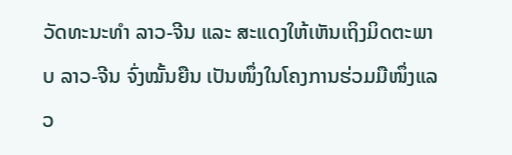ວັດທະນະທຳ ລາວ-ຈີນ ແລະ ສະແດງໃຫ້ເຫັນເຖິງມິດຕະພາບ ລາວ-ຈີນ ຈົ່ງໝັ້ນຍືນ ເປັນໜຶ່ງໃນໂຄງການຮ່ວມມືໜຶ່ງແລວ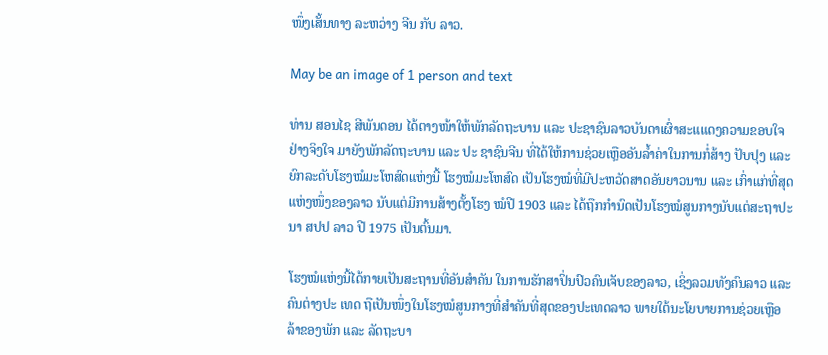ໜຶ່ງເສັ້ນທາງ ລະຫວ່າງ ຈີນ ກັບ ລາວ.

May be an image of 1 person and text

ທ່ານ ສອນໄຊ ສີພັນດອນ ໄດ້ຕາງໜ້າໃຫ້ພັກລັດຖະບານ ແລະ ປະຊາຊົນລາວບັນດາເຜົ່າສະແແດງຄວາມຂອບໃຈຢ່າງຈິງໃຈ ມາຍັງພັກລັດຖະບານ ແລະ ປະ ຊາຊົນຈີນ ທີ່ໄດ້ໃຫ້ການຊ່ວຍເຫຼືອອັນລໍ້າຄ່າໃນການກໍ່ສ້າງ ປັບປຸງ ແລະ ຍົກລະດັບໂຮງໝໍມະໂຫສົດແຫ່ງນີ້ ໂຮງໝໍມະໂຫສົດ ເປັນໂຮງໝໍທີ່ມີປະຫວັດສາດອັນຍາວນານ ແລະ ເກົ່າແກ່ທີ່ສຸດແຫ່ງໜຶ່ງຂອງລາວ ນັບແຕ່ມີການສ້າງຕັ້ງໂຮງ ໝໍປີ 1903 ແລະ ໄດ້ຖືກກໍານົດເປັນໂຮງໝໍສູນກາງນັບແຕ່ສະຖາປະນາ ສປປ ລາວ ປີ 1975 ເປັນຕົ້ນມາ.

ໂຮງໝໍແຫ່ງນີ້ໄດ້ກາຍເປັນສະຖານທີ່ອັນສໍາຄັນ ໃນການຮັກສາປິ່ນປົວຄົນເຈັບຂອງລາວ, ເຊິ່ງລວມທັງຄົນລາວ ແລະ ຄົນຕ່າງປະ ເທດ ຖືເປັນໜຶ່ງໃນໂຮງໝໍສູນກາງທີ່ສໍາຄັນທີ່ສຸດຂອງປະເທດລາວ ພາຍໃຕ້ນະໂຍບາຍການຊ່ວຍເຫຼືອລ້າຂອງພັກ ແລະ ລັດຖະບາ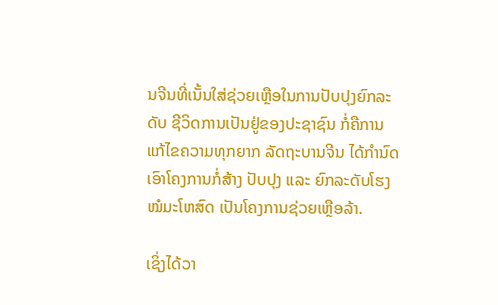ນຈີນທີ່ເນັ້ນໃສ່ຊ່ວຍເຫຼືອໃນການປັບປຸງຍົກລະດັບ ຊີວິດການເປັນຢູ່ຂອງປະຊາຊົນ ກໍ່ຄືການແກ້ໄຂຄວາມທຸກຍາກ ລັດຖະບານຈີນ ໄດ້ກໍານົດເອົາໂຄງການກໍ່ສ້າງ ປັບປຸງ ແລະ ຍົກລະດັບໂຮງໝໍມະໂຫສົດ ເປັນໂຄງການຊ່ວຍເຫຼືອລ້າ.

ເຊິ່ງໄດ້ວາ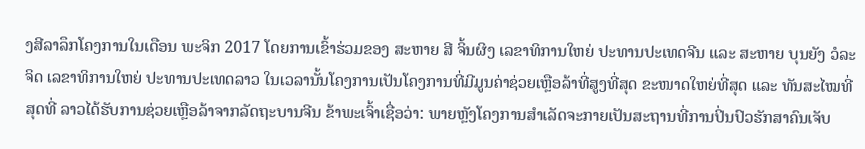ງສີລາລຶກໂຄງການໃນເດືອນ ພະຈິກ 2017 ໂດຍການເຂົ້າຮ່ວມຂອງ ສະຫາຍ ສີ ຈິ້ນຜິງ ເລຂາທິການໃຫຍ່ ປະທານປະເທດຈີນ ແລະ ສະຫາຍ ບຸນຍັງ ວໍລະຈິດ ເລຂາທິການໃຫຍ່ ປະທານປະເທດລາວ ໃນເວລານັ້ນໂຄງການເປັນໂຄງການທີ່ມີມູນຄ່າຊ່ວຍເຫຼືອລ້າທີ່ສູງທີ່ສຸດ ຂະໜາດໃຫຍ່ທີ່ສຸດ ແລະ ທັນສະໄໝທີ່ສຸດທີ່ ລາວໄດ້ຮັບການຊ່ວຍເຫຼືອລ້າຈາກລັດຖະບານຈີນ ຂ້າພະເຈົ້າເຊື່ອວ່າ: ພາຍຫຼັງໂຄງການສໍາເລັດຈະກາຍເປັນສະຖານທີ່ການປິ່ນປົວຮັກສາຄົນເຈັບ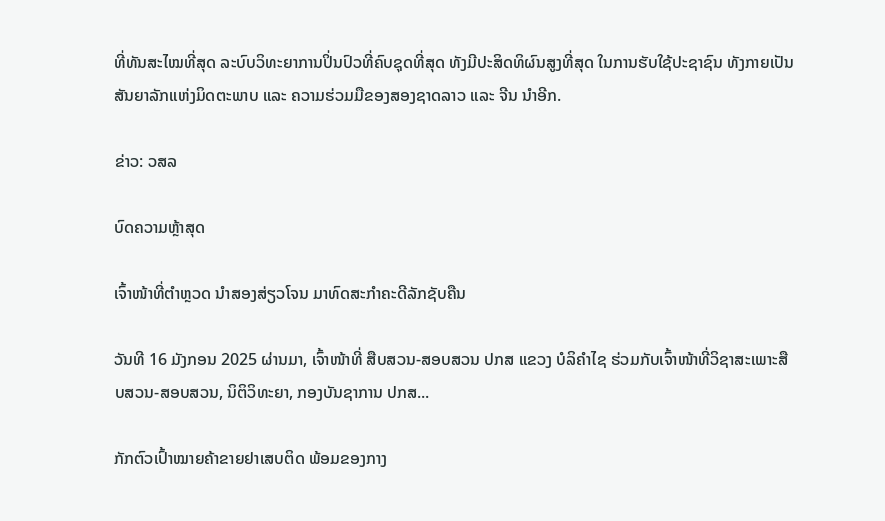ທີ່ທັນສະໄໝທີ່ສຸດ ລະບົບວິທະຍາການປິ່ນປົວທີ່ຄົບຊຸດທີ່ສຸດ ທັງມີປະສິດທິຜົນສູງທີ່ສຸດ ໃນການຮັບໃຊ້ປະຊາຊົນ ທັງກາຍເປັນສັນຍາລັກແຫ່ງມິດຕະພາບ ແລະ ຄວາມຮ່ວມມືຂອງສອງຊາດລາວ ແລະ ຈີນ ນໍາອີກ.

ຂ່າວ: ວສລ

ບົດຄວາມຫຼ້າສຸດ

ເຈົ້າໜ້າທີ່ຕຳຫຼວດ ນຳສອງສ່ຽວໂຈນ ມາທົດສະກຳຄະດີລັກຊັບຄືນ

ວັນທີ 16 ມັງກອນ 2025 ຜ່ານມາ, ເຈົ້າໜ້າທີ່ ສືບສວນ-ສອບສວນ ປກສ ແຂວງ ບໍລິຄຳໄຊ ຮ່ວມກັບເຈົ້າໜ້າທີ່ວິຊາສະເພາະສືບສວນ-ສອບສວນ, ນິຕິວິທະຍາ, ກອງບັນຊາການ ປກສ...

ກັກຕົວເປົ້າໝາຍຄ້າຂາຍຢາເສບຕິດ ພ້ອມຂອງກາງ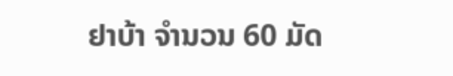ຢາບ້າ ຈຳນວນ 60 ມັດ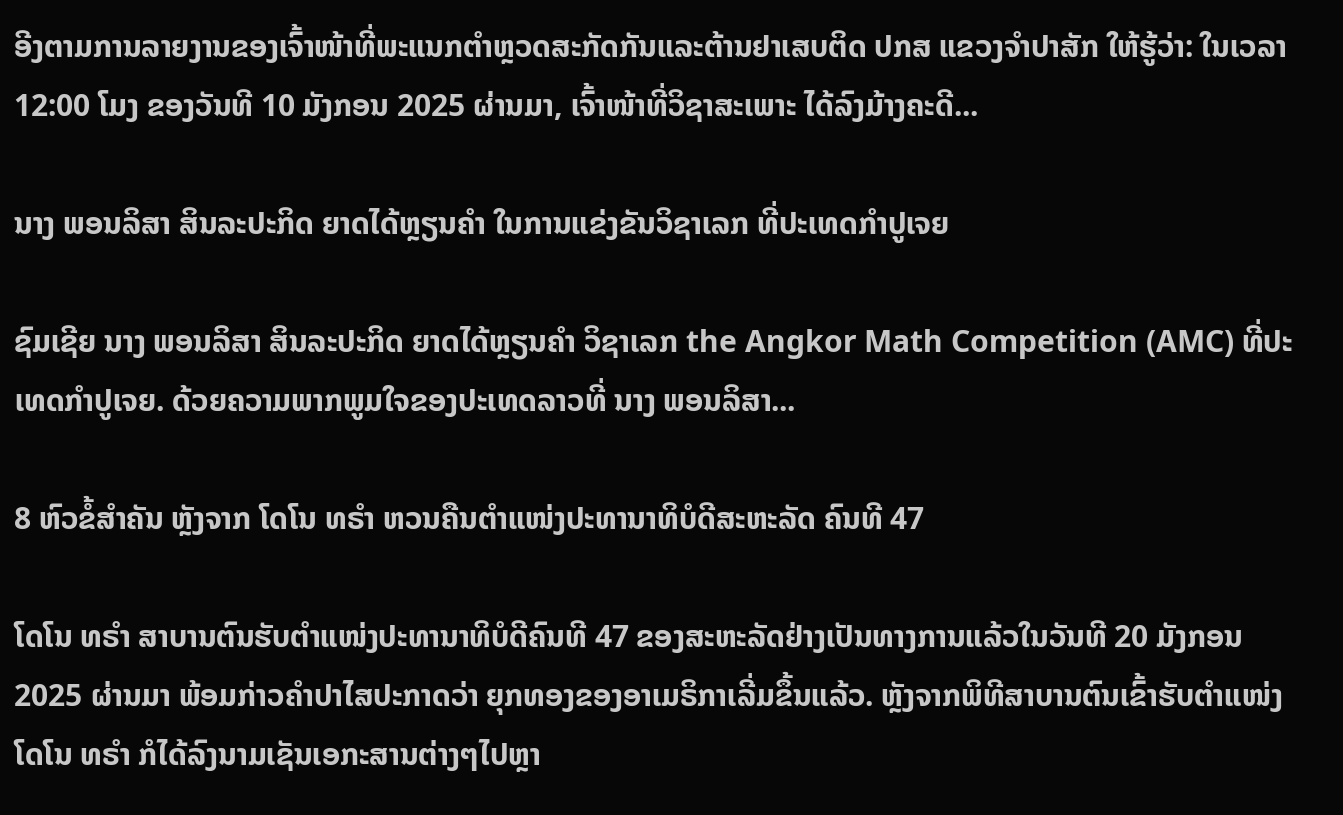ອີງຕາມການລາຍງານຂອງເຈົ້າໜ້າທີ່ພະແນກຕຳຫຼວດສະກັດກັນແລະຕ້ານຢາເສບຕິດ ປກສ ແຂວງຈຳປາສັກ ໃຫ້ຮູ້ວ່າ: ໃນເວລາ 12:00 ໂມງ ຂອງວັນທີ 10 ມັງກອນ 2025 ຜ່ານມາ, ເຈົ້າໜ້າທີ່ວິຊາສະເພາະ ໄດ້ລົງມ້າງຄະດີ...

ນາງ ພອນລິສາ ສິນລະປະກິດ ຍາດໄດ້ຫຼຽນຄໍາ ໃນການແຂ່ງຂັນວິຊາເລກ ທີ່ປະເທດກໍາປູເຈຍ

ຊົມເຊີຍ ນາງ ພອນລິສາ ສິນລະປະກິດ ຍາດໄດ້ຫຼຽນຄໍາ ວິຊາເລກ the Angkor Math Competition (AMC) ທີ່ປະເທດກໍາປູເຈຍ. ດ້ວຍຄວາມພາກພູມໃຈຂອງປະເທດລາວທີ່ ນາງ ພອນລິສາ...

8 ຫົວຂໍ້ສຳຄັນ ຫຼັງຈາກ ໂດໂນ ທຣຳ ຫວນຄືນຕຳແໜ່ງປະທານາທິບໍດີສະຫະລັດ ຄົນທີ 47

ໂດໂນ ທຣຳ ສາບານຕົນຮັບຕຳແໜ່ງປະທານາທິບໍດີຄົນທີ 47 ຂອງສະຫະລັດຢ່າງເປັນທາງການແລ້ວໃນວັນທີ 20 ມັງກອນ 2025 ຜ່ານມາ ພ້ອມກ່າວຄຳປາໄສປະກາດວ່າ ຍຸກທອງຂອງອາເມຣິກາເລີ່ມຂຶ້ນແລ້ວ. ຫຼັງຈາກພິທີສາບານຕົນເຂົ້າຮັບຕຳແໜ່ງ ໂດໂນ ທຣຳ ກໍໄດ້ລົງນາມເຊັນເອກະສານຕ່າງໆໄປຫຼາ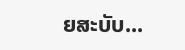ຍສະບັບ...